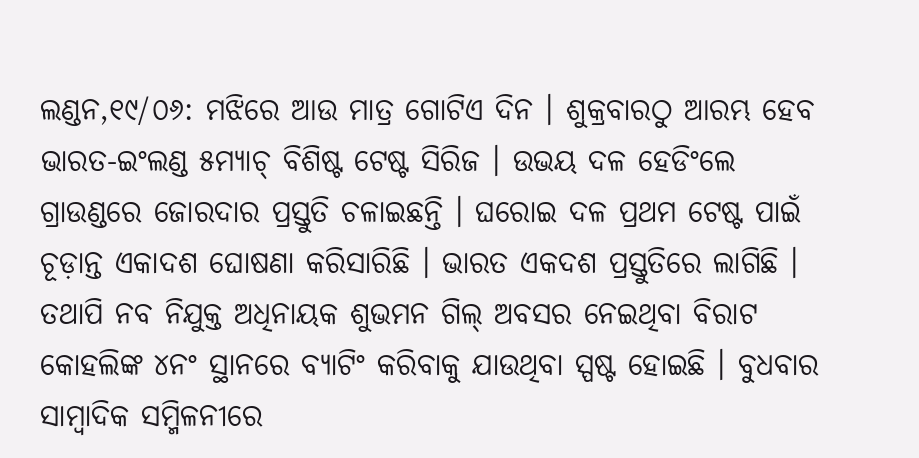ଲଣ୍ଡନ,୧୯/୦୬: ମଝିରେ ଆଉ ମାତ୍ର ଗୋଟିଏ ଦିନ । ଶୁକ୍ରବାରଠୁ ଆରମ୍ଭ ହେବ ଭାରତ-ଇଂଲଣ୍ଡ ୫ମ୍ୟାଚ୍ ବିଶିଷ୍ଟ ଟେଷ୍ଟ ସିରିଜ । ଉଭୟ ଦଳ ହେଡିଂଲେ ଗ୍ରାଉଣ୍ଡରେ ଜୋରଦାର ପ୍ରସ୍ତୁତି ଚଳାଇଛନ୍ତି । ଘରୋଇ ଦଳ ପ୍ରଥମ ଟେଷ୍ଟ ପାଇଁ ଚୂଡ଼ାନ୍ତ ଏକାଦଶ ଘୋଷଣା କରିସାରିଛି । ଭାରତ ଏକଦଶ ପ୍ରସ୍ତୁତିରେ ଲାଗିଛି । ତଥାପି ନବ ନିଯୁକ୍ତ ଅଧିନାୟକ ଶୁଭମନ ଗିଲ୍ ଅବସର ନେଇଥିବା ବିରାଟ କୋହଲିଙ୍କ ୪ନଂ ସ୍ଥାନରେ ବ୍ୟାଟିଂ କରିବାକୁ ଯାଉଥିବା ସ୍ପଷ୍ଟ ହୋଇଛି । ବୁଧବାର ସାମ୍ବାଦିକ ସମ୍ମିଳନୀରେ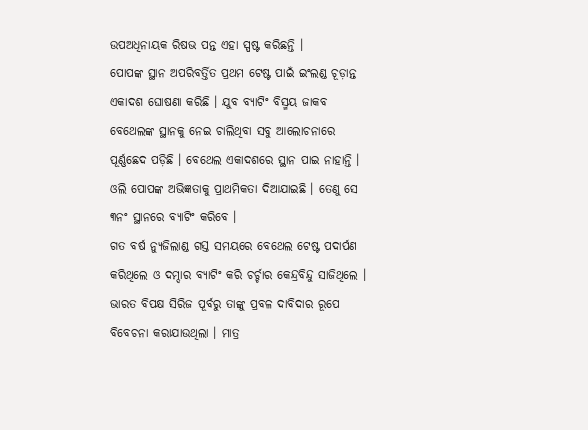ଉପଅଧିନାୟକ ରିଷଭ ପନ୍ତ ଏହା ସ୍ପଷ୍ଟ କରିଛନ୍ତି ।
ପୋପଙ୍କ ସ୍ଥାନ ଅପରିବର୍ତ୍ତିତ ପ୍ରଥମ ଟେଷ୍ଟ ପାଇଁ ଇଂଲଣ୍ଡ ଚୂଡ଼ାନ୍ତ ଏକାଦଶ ଘୋଷଣା କରିଛି । ଯୁବ ବ୍ୟାଟିଂ ବିସ୍ମୟ ଜାକବ ବେଥେଲଙ୍କ ସ୍ଥାନକୁ ନେଇ ଚାଲିଥିବା ସବୁ ଆଲୋଚନାରେ ପୂର୍ଣ୍ଣଛେଦ ପଡ଼ିଛି । ବେଥେଲ ଏକାଦଶରେ ସ୍ଥାନ ପାଇ ନାହାନ୍ତି । ଓଲି ପୋପଙ୍କ ଅଭିଜ୍ଞତାକୁ ପ୍ରାଥମିକତା ଦିଆଯାଇଛି । ତେଣୁ ସେ ୩ନଂ ସ୍ଥାନରେ ବ୍ୟାଟିଂ କରିବେ ।
ଗତ ବର୍ଷ ନ୍ୟୁଜିଲାଣ୍ଡ ଗସ୍ତ ସମୟରେ ବେଥେଲ ଟେଷ୍ଟ ପଦାର୍ପଣ କରିଥିଲେ ଓ ଦମ୍ଦାର ବ୍ୟାଟିଂ କରି ଚର୍ଚ୍ଚାର କେନ୍ଦ୍ରବିନ୍ଦୁ ସାଜିଥିଲେ । ଭାରତ ବିପକ୍ଷ ସିରିଜ ପୂର୍ବରୁ ତାଙ୍କୁ ପ୍ରବଳ ଦାବିଦାର ରୂପେ ବିବେଚନା କରାଯାଉଥିଲା । ମାତ୍ର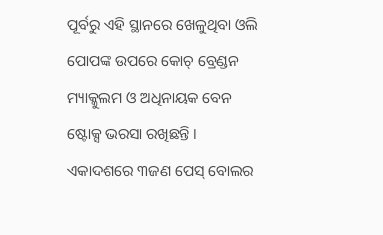ପୂର୍ବରୁ ଏହି ସ୍ଥାନରେ ଖେଳୁଥିବା ଓଲି ପୋପଙ୍କ ଉପରେ କୋଚ୍ ବ୍ରେଣ୍ଡନ ମ୍ୟାକ୍କୁଲମ ଓ ଅଧିନାୟକ ବେନ ଷ୍ଟୋକ୍ସ ଭରସା ରଖିଛନ୍ତି ।
ଏକାଦଶରେ ୩ଜଣ ପେସ୍ ବୋଲର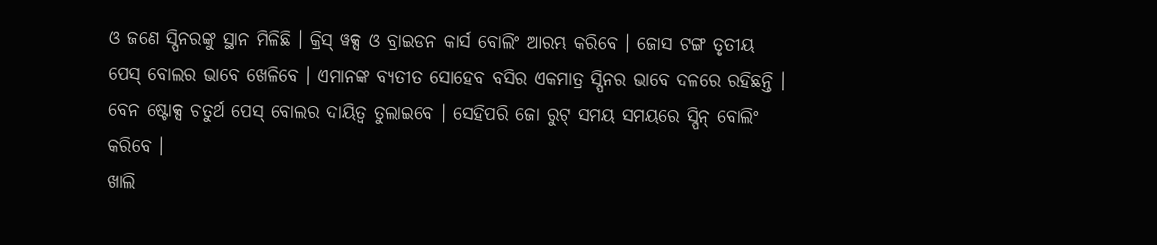ଓ ଜଣେ ସ୍ପିନରଙ୍କୁ ସ୍ଥାନ ମିଳିଛି । କ୍ରିସ୍ ୱକ୍ସ ଓ ବ୍ରାଇଡନ କାର୍ସ ବୋଲିଂ ଆରମ୍ଭ କରିବେ । ଜୋସ ଟଙ୍ଗ ତୃତୀୟ ପେସ୍ ବୋଲର ଭାବେ ଖେଳିବେ । ଏମାନଙ୍କ ବ୍ୟତୀତ ସୋହେବ ବସିର ଏକମାତ୍ର ସ୍ପିନର ଭାବେ ଦଳରେ ରହିଛନ୍ତି । ବେନ ଷ୍ଟୋକ୍ସ ଚତୁର୍ଥ ପେସ୍ ବୋଲର ଦାୟିତ୍ୱ ତୁଲାଇବେ । ସେହିପରି ଜୋ ରୁଟ୍ ସମୟ ସମୟରେ ସ୍ପିନ୍ ବୋଲିଂ କରିବେ ।
ଖାଲି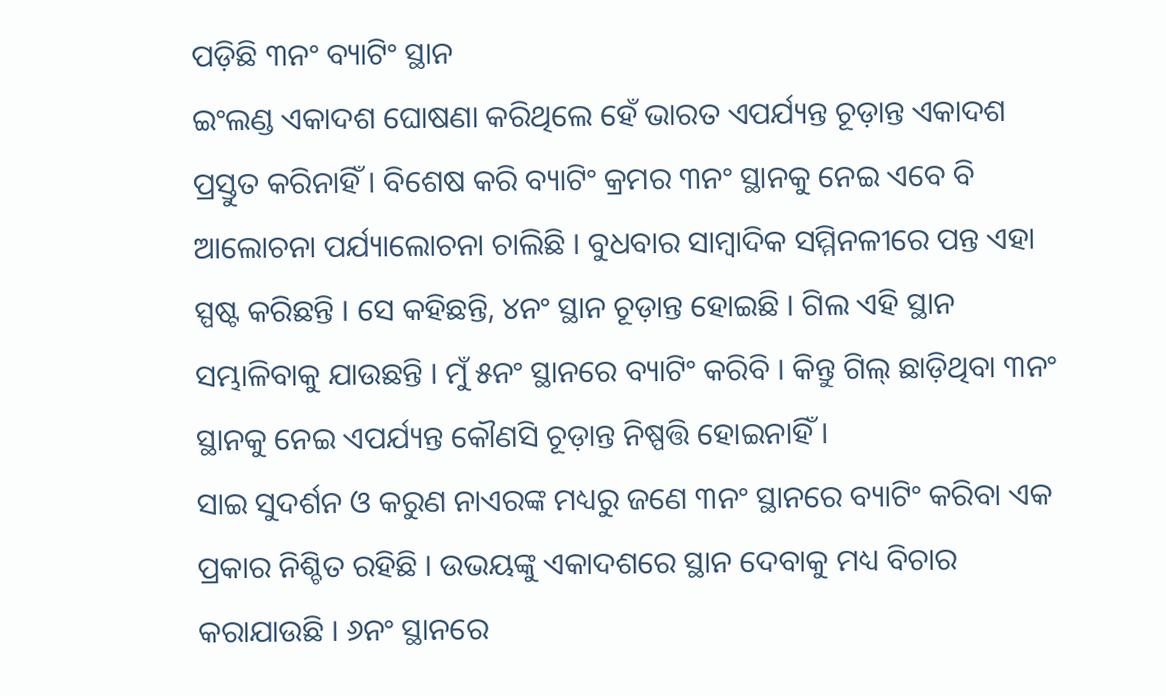ପଡ଼ିଛି ୩ନଂ ବ୍ୟାଟିଂ ସ୍ଥାନ
ଇଂଲଣ୍ଡ ଏକାଦଶ ଘୋଷଣା କରିଥିଲେ ହେଁ ଭାରତ ଏପର୍ଯ୍ୟନ୍ତ ଚୂଡ଼ାନ୍ତ ଏକାଦଶ ପ୍ରସ୍ତୁତ କରିନାହିଁ । ବିଶେଷ କରି ବ୍ୟାଟିଂ କ୍ରମର ୩ନଂ ସ୍ଥାନକୁ ନେଇ ଏବେ ବି ଆଲୋଚନା ପର୍ଯ୍ୟାଲୋଚନା ଚାଲିଛି । ବୁଧବାର ସାମ୍ବାଦିକ ସମ୍ମିନଳୀରେ ପନ୍ତ ଏହା ସ୍ପଷ୍ଟ କରିଛନ୍ତି । ସେ କହିଛନ୍ତି, ୪ନଂ ସ୍ଥାନ ଚୂଡ଼ାନ୍ତ ହୋଇଛି । ଗିଲ ଏହି ସ୍ଥାନ ସମ୍ଭାଳିବାକୁ ଯାଉଛନ୍ତି । ମୁଁ ୫ନଂ ସ୍ଥାନରେ ବ୍ୟାଟିଂ କରିବି । କିନ୍ତୁ ଗିଲ୍ ଛାଡ଼ିଥିବା ୩ନଂ ସ୍ଥାନକୁ ନେଇ ଏପର୍ଯ୍ୟନ୍ତ କୌଣସି ଚୂଡ଼ାନ୍ତ ନିଷ୍ପତ୍ତି ହୋଇନାହିଁ ।
ସାଇ ସୁଦର୍ଶନ ଓ କରୁଣ ନାଏରଙ୍କ ମଧ୍ୟରୁ ଜଣେ ୩ନଂ ସ୍ଥାନରେ ବ୍ୟାଟିଂ କରିବା ଏକ ପ୍ରକାର ନିଶ୍ଚିତ ରହିଛି । ଉଭୟଙ୍କୁ ଏକାଦଶରେ ସ୍ଥାନ ଦେବାକୁ ମଧ୍ୟ ବିଚାର କରାଯାଉଛି । ୬ନଂ ସ୍ଥାନରେ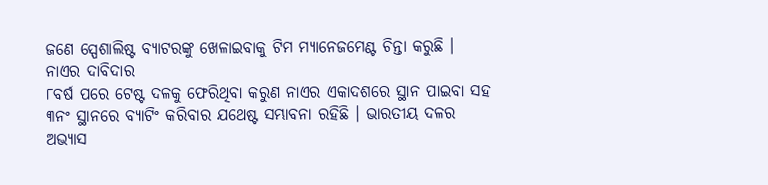ଜଣେ ସ୍ପେଶାଲିଷ୍ଟ ବ୍ୟାଟରଙ୍କୁ ଖେଳାଇବାକୁ ଟିମ ମ୍ୟାନେଜମେଣ୍ଟ ଚିନ୍ତା କରୁଛି ।
ନାଏର ଦାବିଦାର
୮ବର୍ଷ ପରେ ଟେଷ୍ଟ ଦଳକୁ ଫେରିଥିବା କରୁଣ ନାଏର ଏକାଦଶରେ ସ୍ଥାନ ପାଇବା ସହ ୩ନଂ ସ୍ଥାନରେ ବ୍ୟାଟିଂ କରିବାର ଯଥେଷ୍ଟ ସମ୍ଭାବନା ରହିଛି । ଭାରତୀୟ ଦଳର ଅଭ୍ୟାସ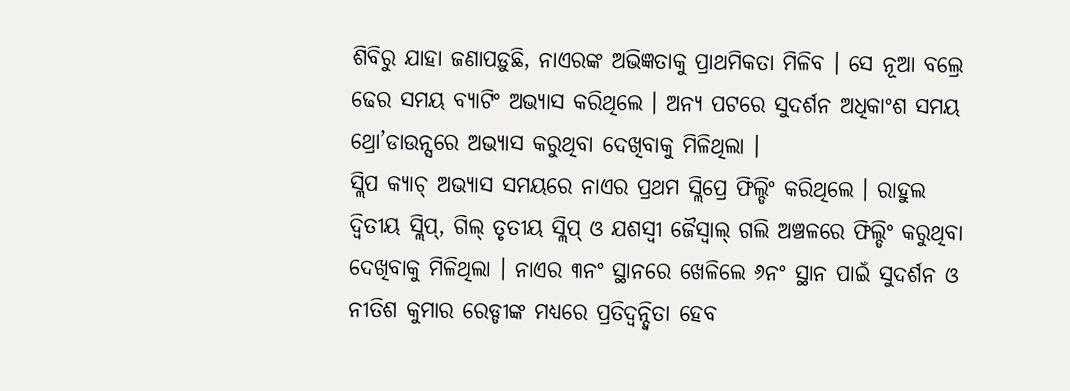ଶିବିରୁ ଯାହା ଜଣାପଡ଼ୁଛି, ନାଏରଙ୍କ ଅଭିଜ୍ଞତାକୁ ପ୍ରାଥମିକତା ମିଳିବ । ସେ ନୂଆ ବଲ୍ରେ ଢେର ସମୟ ବ୍ୟାଟିଂ ଅଭ୍ୟାସ କରିଥିଲେ । ଅନ୍ୟ ପଟରେ ସୁଦର୍ଶନ ଅଧିକାଂଶ ସମୟ ଥ୍ରୋ’ଡାଉନ୍ସରେ ଅଭ୍ୟାସ କରୁଥିବା ଦେଖିବାକୁ ମିଳିଥିଲା ।
ସ୍ଲିପ କ୍ୟାଚ୍ ଅଭ୍ୟାସ ସମୟରେ ନାଏର ପ୍ରଥମ ସ୍ଲିପ୍ରେ ଫିଲ୍ଡିଂ କରିଥିଲେ । ରାହୁଲ ଦ୍ୱିତୀୟ ସ୍ଲିପ୍, ଗିଲ୍ ତୃତୀୟ ସ୍ଲିପ୍ ଓ ଯଶସ୍ୱୀ ଜୈସ୍ୱାଲ୍ ଗଲି ଅଞ୍ଚଳରେ ଫିଲ୍ଡିଂ କରୁଥିବା ଦେଖିବାକୁ ମିଳିଥିଲା । ନାଏର ୩ନଂ ସ୍ଥାନରେ ଖେଳିଲେ ୬ନଂ ସ୍ଥାନ ପାଇଁ ସୁଦର୍ଶନ ଓ ନୀତିଶ କୁମାର ରେଡ୍ଡୀଙ୍କ ମଧ୍ୟରେ ପ୍ରତିଦ୍ୱନ୍ଦ୍ୱିତା ହେବ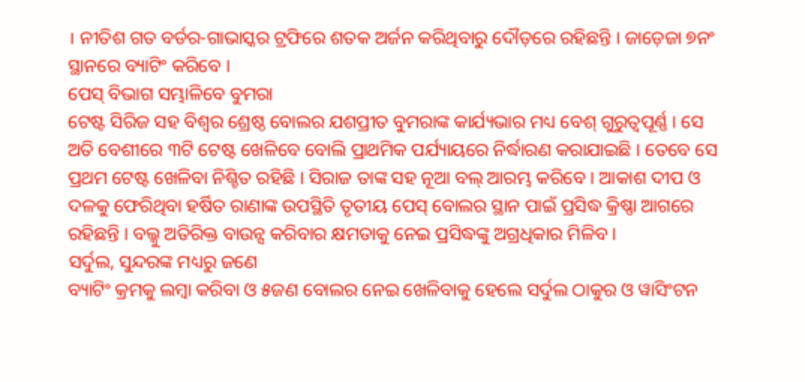। ନୀତିଶ ଗତ ବର୍ଡର-ଗାଭାସ୍କର ଟ୍ରଫିରେ ଶତକ ଅର୍ଜନ କରିଥିବାରୁ ଦୌଡ଼ରେ ରହିଛନ୍ତି । ଜାଡ଼େଜା ୭ନଂ ସ୍ଥାନରେ ବ୍ୟାଟିଂ କରିବେ ।
ପେସ୍ ବିଭାଗ ସମ୍ଭାଳିବେ ବୁମରା
ଟେଷ୍ଟ ସିରିଜ ସହ ବିଶ୍ୱର ଶ୍ରେଷ୍ଠ ବୋଲର ଯଶପ୍ରୀତ ବୁମରାଙ୍କ କାର୍ଯ୍ୟଭାର ମଧ୍ୟ ବେଶ୍ ଗୁରୁତ୍ୱପୂର୍ଣ୍ଣ । ସେ ଅତି ବେଶୀରେ ୩ଟି ଟେଷ୍ଟ ଖେଳିବେ ବୋଲି ପ୍ରାଥମିକ ପର୍ଯ୍ୟାୟରେ ନିର୍ଦ୍ଧାରଣ କରାଯାଇଛି । ତେବେ ସେ ପ୍ରଥମ ଟେଷ୍ଟ ଖେଳିବା ନିଶ୍ଚିତ ରହିଛି । ସିରାଜ ତାଙ୍କ ସହ ନୂଆ ବଲ୍ ଆରମ୍ଭ କରିବେ । ଆକାଶ ଦୀପ ଓ ଦଳକୁ ଫେରିଥିବା ହର୍ଷିତ ରାଣାଙ୍କ ଉପସ୍ଥିତି ତୃତୀୟ ପେସ୍ ବୋଲର ସ୍ଥାନ ପାଇଁ ପ୍ରସିଦ୍ଧ କ୍ରିଷ୍ଣା ଆଗରେ ରହିଛନ୍ତି । ବଲ୍କୁ ଅତିରିକ୍ତ ବାଉନ୍ସ କରିବାର କ୍ଷମତାକୁ ନେଇ ପ୍ରସିଦ୍ଧଙ୍କୁ ଅଗ୍ରଧିକାର ମିଳିବ ।
ସର୍ଦୁଲ, ସୁନ୍ଦରଙ୍କ ମଧ୍ୟରୁ ଜଣେ
ବ୍ୟାଟିଂ କ୍ରମକୁ ଲମ୍ବା କରିବା ଓ ୫ଜଣ ବୋଲର ନେଇ ଖେଳିବାକୁ ହେଲେ ସର୍ଦୁଲ ଠାକୁର ଓ ୱାସିଂଟନ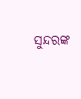ସୁନ୍ଦରଙ୍କ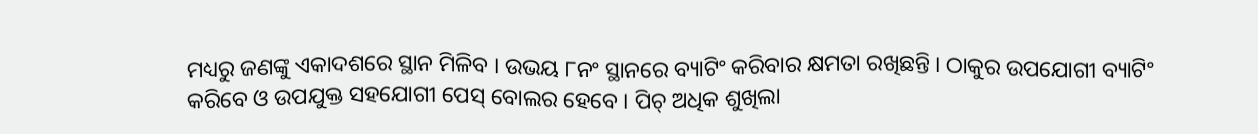ମଧ୍ୟରୁ ଜଣଙ୍କୁ ଏକାଦଶରେ ସ୍ଥାନ ମିଳିବ । ଉଭୟ ୮ନଂ ସ୍ଥାନରେ ବ୍ୟାଟିଂ କରିବାର କ୍ଷମତା ରଖିଛନ୍ତି । ଠାକୁର ଉପଯୋଗୀ ବ୍ୟାଟିଂ କରିବେ ଓ ଉପଯୁକ୍ତ ସହଯୋଗୀ ପେସ୍ ବୋଲର ହେବେ । ପିଚ୍ ଅଧିକ ଶୁଖିଲା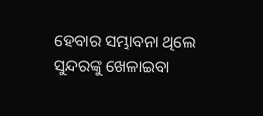ହେବାର ସମ୍ଭାବନା ଥିଲେ ସୁନ୍ଦରଙ୍କୁ ଖେଳାଇବା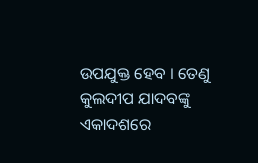ଉପଯୁକ୍ତ ହେବ । ତେଣୁ କୁଲଦୀପ ଯାଦବଙ୍କୁ ଏକାଦଶରେ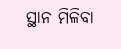ସ୍ଥାନ ମିଳିବା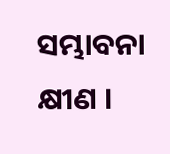ସମ୍ଭାବନା କ୍ଷୀଣ ।